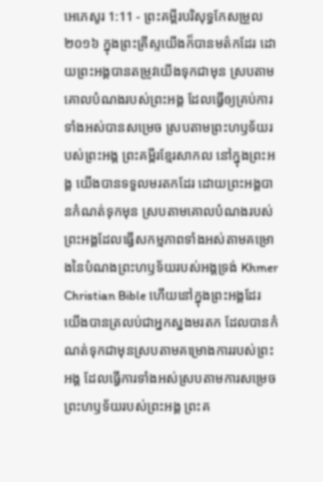អេភេសូរ 1:11 - ព្រះគម្ពីរបរិសុទ្ធកែសម្រួល ២០១៦ ក្នុងព្រះគ្រីស្ទយើងក៏បានមត៌កដែរ ដោយព្រះអង្គបានតម្រូវយើងទុកជាមុន ស្របតាមគោលបំណងរបស់ព្រះអង្គ ដែលធ្វើឲ្យគ្រប់ការទាំងអស់បានសម្រេច ស្របតាមព្រះហឫទ័យរបស់ព្រះអង្គ ព្រះគម្ពីរខ្មែរសាកល នៅក្នុងព្រះអង្គ យើងបានទទួលមរតកដែរ ដោយព្រះអង្គបានកំណត់ទុកមុន ស្របតាមគោលបំណងរបស់ព្រះអង្គដែលធ្វើសកម្មភាពទាំងអស់តាមគម្រោងនៃបំណងព្រះហឫទ័យរបស់អង្គទ្រង់ Khmer Christian Bible ហើយនៅក្នុងព្រះអង្គដែរ យើងបានត្រលប់ជាអ្នកស្នងមរតក ដែលបានកំណត់ទុកជាមុនស្របតាមគម្រោងការរបស់ព្រះអង្គ ដែលធ្វើការទាំងអស់ស្របតាមការសម្រេចព្រះហឫទ័យរបស់ព្រះអង្គ ព្រះគ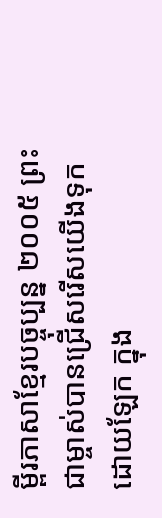ម្ពីរភាសាខ្មែរបច្ចុប្បន្ន ២០០៥ ព្រះជាម្ចាស់បានជ្រើសរើសយើងទុកដោយឡែក ក្នុង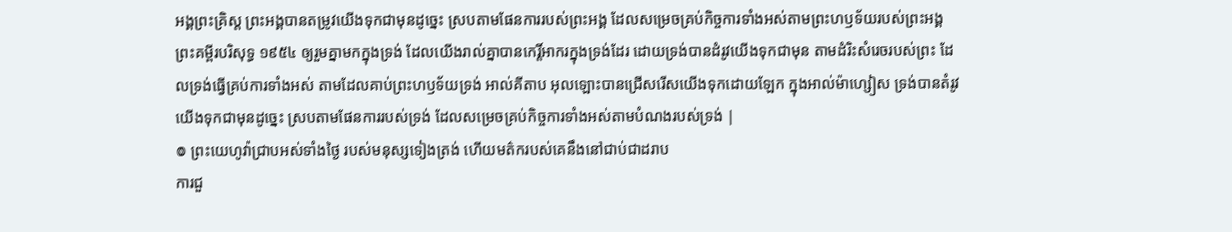អង្គព្រះគ្រិស្ត ព្រះអង្គបានតម្រូវយើងទុកជាមុនដូច្នេះ ស្របតាមផែនការរបស់ព្រះអង្គ ដែលសម្រេចគ្រប់កិច្ចការទាំងអស់តាមព្រះហឫទ័យរបស់ព្រះអង្គ ព្រះគម្ពីរបរិសុទ្ធ ១៩៥៤ ឲ្យរួមគ្នាមកក្នុងទ្រង់ ដែលយើងរាល់គ្នាបានកេរ្តិ៍អាករក្នុងទ្រង់ដែរ ដោយទ្រង់បានដំរូវយើងទុកជាមុន តាមដំរិះសំរេចរបស់ព្រះ ដែលទ្រង់ធ្វើគ្រប់ការទាំងអស់ តាមដែលគាប់ព្រះហឫទ័យទ្រង់ អាល់គីតាប អុលឡោះបានជ្រើសរើសយើងទុកដោយឡែក ក្នុងអាល់ម៉ាហ្សៀស ទ្រង់បានតំរូវយើងទុកជាមុនដូច្នេះ ស្របតាមផែនការរបស់ទ្រង់ ដែលសម្រេចគ្រប់កិច្ចការទាំងអស់តាមបំណងរបស់ទ្រង់ |
៙ ព្រះយេហូវ៉ាជ្រាបអស់ទាំងថ្ងៃ របស់មនុស្សទៀងត្រង់ ហើយមត៌ករបស់គេនឹងនៅជាប់ជាដរាប
ការជួ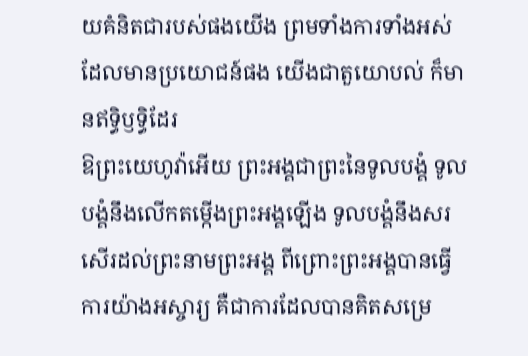យគំនិតជារបស់ផងយើង ព្រមទាំងការទាំងអស់ដែលមានប្រយោជន៍ផង យើងជាតួយោបល់ ក៏មានឥទ្ធិឫទ្ធិដែរ
ឱព្រះយេហូវ៉ាអើយ ព្រះអង្គជាព្រះនៃទូលបង្គំ ទូលបង្គំនឹងលើកតម្កើងព្រះអង្គឡើង ទូលបង្គំនឹងសរសើរដល់ព្រះនាមព្រះអង្គ ពីព្រោះព្រះអង្គបានធ្វើការយ៉ាងអស្ចារ្យ គឺជាការដែលបានគិតសម្រេ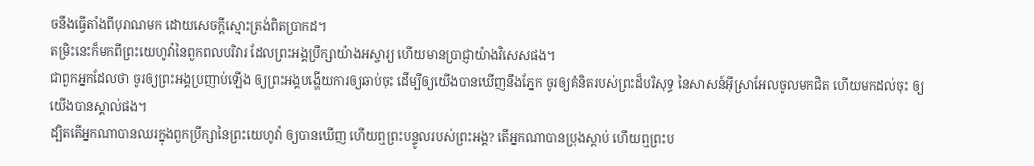ចនឹងធ្វើតាំងពីបុរាណមក ដោយសេចក្ដីស្មោះត្រង់ពិតប្រាកដ។
តម្រិះនេះក៏មកពីព្រះយេហូវ៉ានៃពួកពលបរិវារ ដែលព្រះអង្គប្រឹក្សាយ៉ាងអស្ចារ្យ ហើយមានប្រាជ្ញាយ៉ាងវិសេសផង។
ជាពួកអ្នកដែលថា ចូរឲ្យព្រះអង្គប្រញាប់ឡើង ឲ្យព្រះអង្គបង្ហើយការឲ្យឆាប់ចុះ ដើម្បីឲ្យយើងបានឃើញនឹងភ្នែក ចូរឲ្យគំនិតរបស់ព្រះដ៏បរិសុទ្ធ នៃសាសន៍អ៊ីស្រាអែលចូលមកជិត ហើយមកដល់ចុះ ឲ្យយើងបានស្គាល់ផង។
ដ្បិតតើអ្នកណាបានឈរក្នុងពួកប្រឹក្សានៃព្រះយេហូវ៉ា ឲ្យបានឃើញ ហើយឮព្រះបន្ទូលរបស់ព្រះអង្គ? តើអ្នកណាបានប្រុងស្តាប់ ហើយឮព្រះប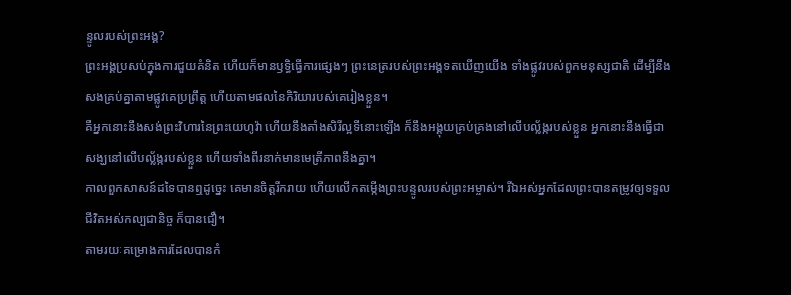ន្ទូលរបស់ព្រះអង្គ?
ព្រះអង្គប្រសប់ក្នុងការជួយគំនិត ហើយក៏មានឫទ្ធិធ្វើការផ្សេងៗ ព្រះនេត្ររបស់ព្រះអង្គទតឃើញយើង ទាំងផ្លូវរបស់ពួកមនុស្សជាតិ ដើម្បីនឹងសងគ្រប់គ្នាតាមផ្លូវគេប្រព្រឹត្ត ហើយតាមផលនៃកិរិយារបស់គេរៀងខ្លួន។
គឺអ្នកនោះនឹងសង់ព្រះវិហារនៃព្រះយេហូវ៉ា ហើយនឹងតាំងសិរីល្អទីនោះឡើង ក៏នឹងអង្គុយគ្រប់គ្រងនៅលើបល្ល័ង្ករបស់ខ្លួន អ្នកនោះនឹងធ្វើជាសង្ឃនៅលើបល្ល័ង្ករបស់ខ្លួន ហើយទាំងពីរនាក់មានមេត្រីភាពនឹងគ្នា។
កាលពួកសាសន៍ដទៃបានឮដូច្នេះ គេមានចិត្តរីករាយ ហើយលើកតម្កើងព្រះបន្ទូលរបស់ព្រះអម្ចាស់។ រីឯអស់អ្នកដែលព្រះបានតម្រូវឲ្យទទួលជីវិតអស់កល្បជានិច្ច ក៏បានជឿ។
តាមរយៈគម្រោងការដែលបានកំ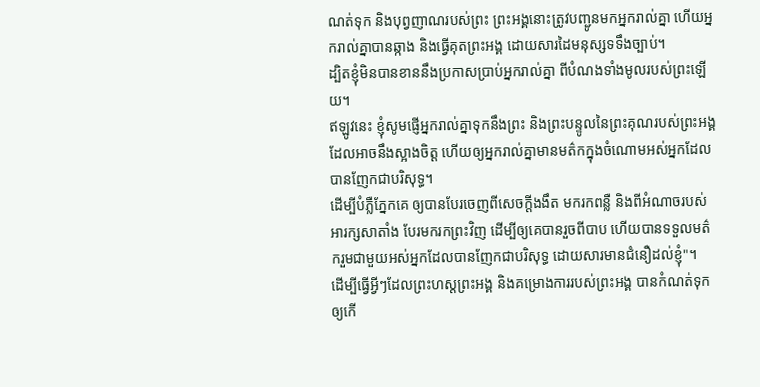ណត់ទុក និងបុព្វញាណរបស់ព្រះ ព្រះអង្គនោះត្រូវបញ្ជូនមកអ្នករាល់គ្នា ហើយអ្នករាល់គ្នាបានឆ្កាង និងធ្វើគុតព្រះអង្គ ដោយសារដៃមនុស្សទទឹងច្បាប់។
ដ្បិតខ្ញុំមិនបានខាននឹងប្រកាសប្រាប់អ្នករាល់គ្នា ពីបំណងទាំងមូលរបស់ព្រះឡើយ។
ឥឡូវនេះ ខ្ញុំសូមផ្ញើអ្នករាល់គ្នាទុកនឹងព្រះ និងព្រះបន្ទូលនៃព្រះគុណរបស់ព្រះអង្គ ដែលអាចនឹងស្អាងចិត្ត ហើយឲ្យអ្នករាល់គ្នាមានមត៌កក្នុងចំណោមអស់អ្នកដែលបានញែកជាបរិសុទ្ធ។
ដើម្បីបំភ្លឺភ្នែកគេ ឲ្យបានបែរចេញពីសេចក្តីងងឹត មករកពន្លឺ និងពីអំណាចរបស់អារក្សសាតាំង បែរមករកព្រះវិញ ដើម្បីឲ្យគេបានរួចពីបាប ហើយបានទទួលមត៌ករួមជាមួយអស់អ្នកដែលបានញែកជាបរិសុទ្ធ ដោយសារមានជំនឿដល់ខ្ញុំ"។
ដើម្បីធ្វើអ្វីៗដែលព្រះហស្តព្រះអង្គ និងគម្រោងការរបស់ព្រះអង្គ បានកំណត់ទុកឲ្យកើ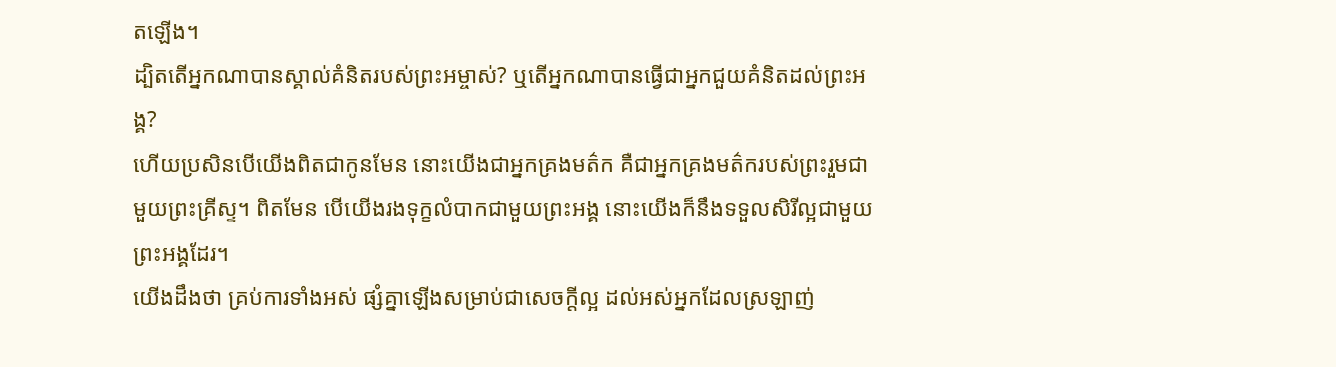តឡើង។
ដ្បិតតើអ្នកណាបានស្គាល់គំនិតរបស់ព្រះអម្ចាស់? ឬតើអ្នកណាបានធ្វើជាអ្នកជួយគំនិតដល់ព្រះអង្គ?
ហើយប្រសិនបើយើងពិតជាកូនមែន នោះយើងជាអ្នកគ្រងមត៌ក គឺជាអ្នកគ្រងមត៌ករបស់ព្រះរួមជាមួយព្រះគ្រីស្ទ។ ពិតមែន បើយើងរងទុក្ខលំបាកជាមួយព្រះអង្គ នោះយើងក៏នឹងទទួលសិរីល្អជាមួយព្រះអង្គដែរ។
យើងដឹងថា គ្រប់ការទាំងអស់ ផ្សំគ្នាឡើងសម្រាប់ជាសេចក្តីល្អ ដល់អស់អ្នកដែលស្រឡាញ់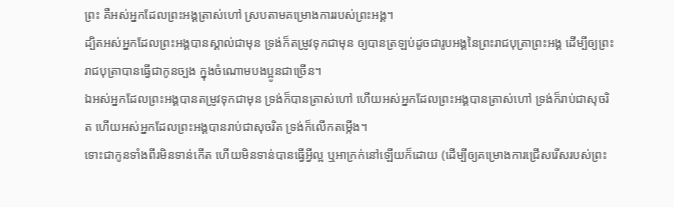ព្រះ គឺអស់អ្នកដែលព្រះអង្គត្រាស់ហៅ ស្របតាមគម្រោងការរបស់ព្រះអង្គ។
ដ្បិតអស់អ្នកដែលព្រះអង្គបានស្គាល់ជាមុន ទ្រង់ក៏តម្រូវទុកជាមុន ឲ្យបានត្រឡប់ដូចជារូបអង្គនៃព្រះរាជបុត្រាព្រះអង្គ ដើម្បីឲ្យព្រះរាជបុត្រាបានធ្វើជាកូនច្បង ក្នុងចំណោមបងប្អូនជាច្រើន។
ឯអស់អ្នកដែលព្រះអង្គបានតម្រូវទុកជាមុន ទ្រង់ក៏បានត្រាស់ហៅ ហើយអស់អ្នកដែលព្រះអង្គបានត្រាស់ហៅ ទ្រង់ក៏រាប់ជាសុចរិត ហើយអស់អ្នកដែលព្រះអង្គបានរាប់ជាសុចរិត ទ្រង់ក៏លើកតម្កើង។
ទោះជាកូនទាំងពីរមិនទាន់កើត ហើយមិនទាន់បានធ្វើអ្វីល្អ ឬអាក្រក់នៅឡើយក៏ដោយ (ដើម្បីឲ្យគម្រោងការជ្រើសរើសរបស់ព្រះ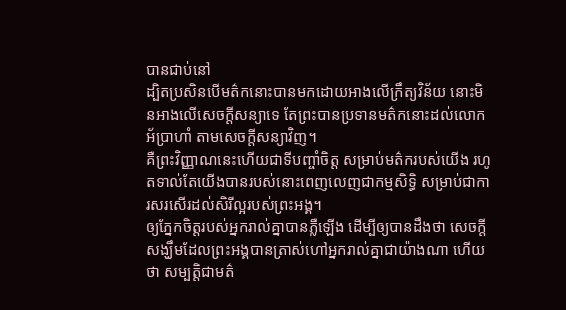បានជាប់នៅ
ដ្បិតប្រសិនបើមត៌កនោះបានមកដោយអាងលើក្រឹត្យវិន័យ នោះមិនអាងលើសេចក្ដីសន្យាទេ តែព្រះបានប្រទានមត៌កនោះដល់លោកអ័ប្រាហាំ តាមសេចក្ដីសន្យាវិញ។
គឺព្រះវិញ្ញាណនេះហើយជាទីបញ្ចាំចិត្ត សម្រាប់មត៌ករបស់យើង រហូតទាល់តែយើងបានរបស់នោះពេញលេញជាកម្មសិទ្ធិ សម្រាប់ជាការសរសើរដល់សិរីល្អរបស់ព្រះអង្គ។
ឲ្យភ្នែកចិត្តរបស់អ្នករាល់គ្នាបានភ្លឺឡើង ដើម្បីឲ្យបានដឹងថា សេចក្ដីសង្ឃឹមដែលព្រះអង្គបានត្រាស់ហៅអ្នករាល់គ្នាជាយ៉ាងណា ហើយថា សម្បត្តិជាមត៌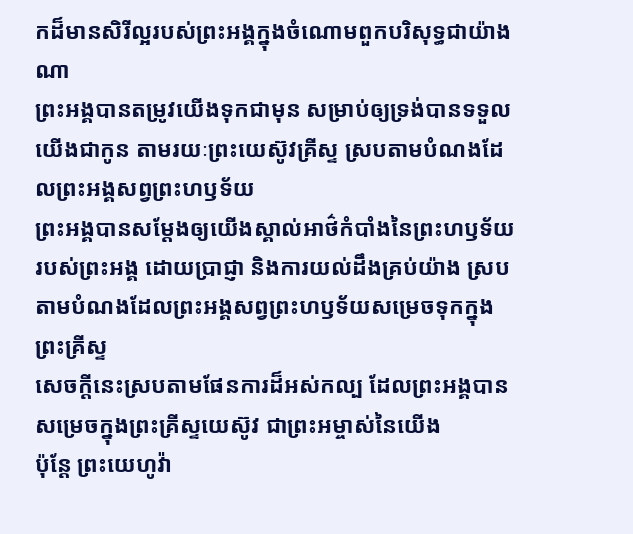កដ៏មានសិរីល្អរបស់ព្រះអង្គក្នុងចំណោមពួកបរិសុទ្ធជាយ៉ាងណា
ព្រះអង្គបានតម្រូវយើងទុកជាមុន សម្រាប់ឲ្យទ្រង់បានទទួលយើងជាកូន តាមរយៈព្រះយេស៊ូវគ្រីស្ទ ស្របតាមបំណងដែលព្រះអង្គសព្វព្រះហឫទ័យ
ព្រះអង្គបានសម្ដែងឲ្យយើងស្គាល់អាថ៌កំបាំងនៃព្រះហឫទ័យរបស់ព្រះអង្គ ដោយប្រាជ្ញា និងការយល់ដឹងគ្រប់យ៉ាង ស្របតាមបំណងដែលព្រះអង្គសព្វព្រះហឫទ័យសម្រេចទុកក្នុងព្រះគ្រីស្ទ
សេចក្តីនេះស្របតាមផែនការដ៏អស់កល្ប ដែលព្រះអង្គបានសម្រេចក្នុងព្រះគ្រីស្ទយេស៊ូវ ជាព្រះអម្ចាស់នៃយើង
ប៉ុន្ដែ ព្រះយេហូវ៉ា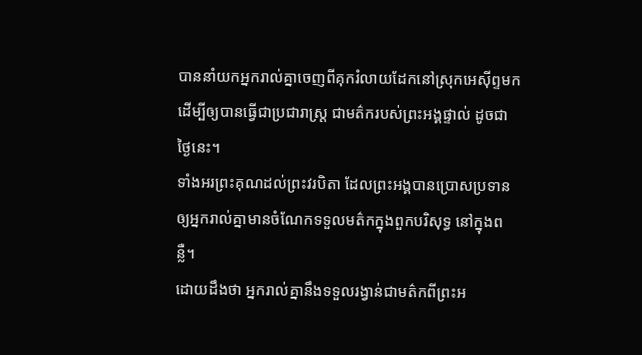បាននាំយកអ្នករាល់គ្នាចេញពីគុករំលាយដែកនៅស្រុកអេស៊ីព្ទមក ដើម្បីឲ្យបានធ្វើជាប្រជារាស្ត្រ ជាមត៌ករបស់ព្រះអង្គផ្ទាល់ ដូចជាថ្ងៃនេះ។
ទាំងអរព្រះគុណដល់ព្រះវរបិតា ដែលព្រះអង្គបានប្រោសប្រទានឲ្យអ្នករាល់គ្នាមានចំណែកទទួលមត៌កក្នុងពួកបរិសុទ្ធ នៅក្នុងពន្លឺ។
ដោយដឹងថា អ្នករាល់គ្នានឹងទទួលរង្វាន់ជាមត៌កពីព្រះអ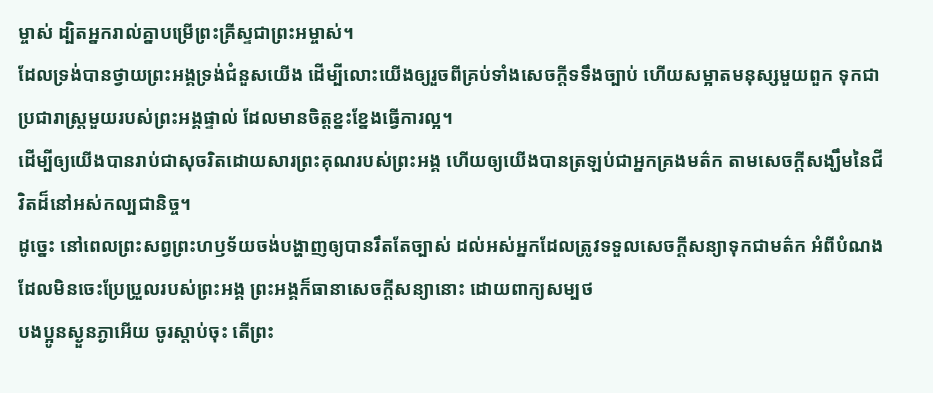ម្ចាស់ ដ្បិតអ្នករាល់គ្នាបម្រើព្រះគ្រីស្ទជាព្រះអម្ចាស់។
ដែលទ្រង់បានថ្វាយព្រះអង្គទ្រង់ជំនួសយើង ដើម្បីលោះយើងឲ្យរួចពីគ្រប់ទាំងសេចក្ដីទទឹងច្បាប់ ហើយសម្អាតមនុស្សមួយពួក ទុកជាប្រជារាស្ត្រមួយរបស់ព្រះអង្គផ្ទាល់ ដែលមានចិត្តខ្នះខ្នែងធ្វើការល្អ។
ដើម្បីឲ្យយើងបានរាប់ជាសុចរិតដោយសារព្រះគុណរបស់ព្រះអង្គ ហើយឲ្យយើងបានត្រឡប់ជាអ្នកគ្រងមត៌ក តាមសេចក្ដីសង្ឃឹមនៃជីវិតដ៏នៅអស់កល្បជានិច្ច។
ដូច្នេះ នៅពេលព្រះសព្វព្រះហឫទ័យចង់បង្ហាញឲ្យបានរឹតតែច្បាស់ ដល់អស់អ្នកដែលត្រូវទទួលសេចក្ដីសន្យាទុកជាមត៌ក អំពីបំណងដែលមិនចេះប្រែប្រួលរបស់ព្រះអង្គ ព្រះអង្គក៏ធានាសេចក្ដីសន្យានោះ ដោយពាក្យសម្បថ
បងប្អូនស្ងួនភ្ងាអើយ ចូរស្តាប់ចុះ តើព្រះ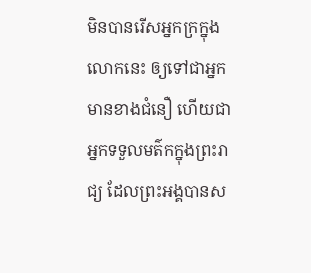មិនបានរើសអ្នកក្រក្នុងលោកនេះ ឲ្យទៅជាអ្នកមានខាងជំនឿ ហើយជាអ្នកទទួលមត៌កក្នុងព្រះរាជ្យ ដែលព្រះអង្គបានស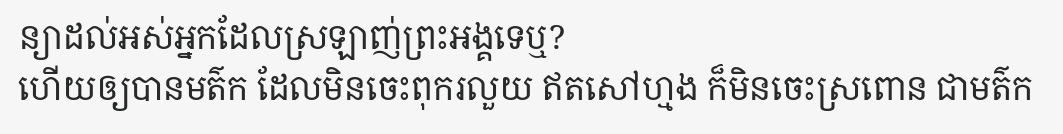ន្យាដល់អស់អ្នកដែលស្រឡាញ់ព្រះអង្គទេឬ?
ហើយឲ្យបានមត៌ក ដែលមិនចេះពុករលួយ ឥតសៅហ្មង ក៏មិនចេះស្រពោន ជាមត៌ក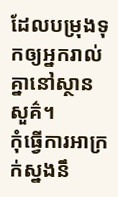ដែលបម្រុងទុកឲ្យអ្នករាល់គ្នានៅស្ថានសួគ៌។
កុំធ្វើការអាក្រក់ស្នងនឹ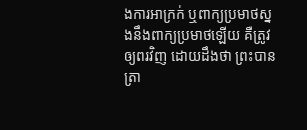ងការអាក្រក់ ឬពាក្យប្រមាថស្នងនឹងពាក្យប្រមាថឡើយ គឺត្រូវឲ្យពរវិញ ដោយដឹងថា ព្រះបានត្រា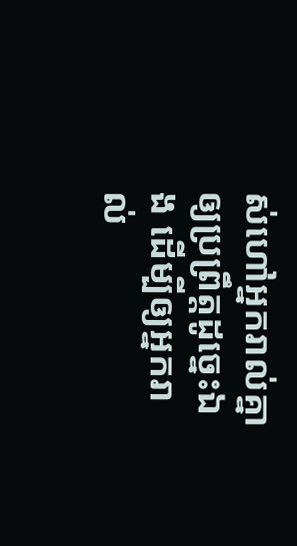ស់ហៅអ្នករាល់គ្នាឲ្យប្រព្រឹត្តដូច្នេះឯង ដើម្បីឲ្យអ្នករាល់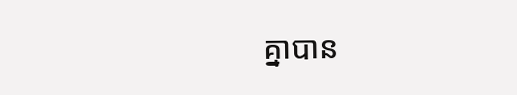គ្នាបាន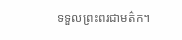ទទួលព្រះពរជាមត៌ក។